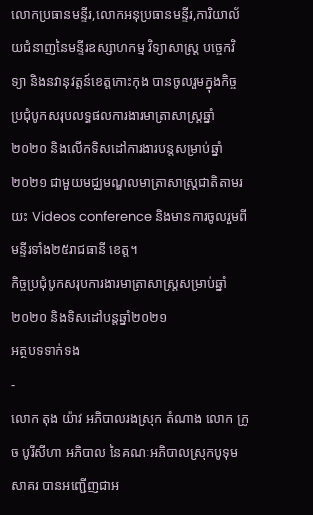លោកប្រធានមន្ទីរ,លោកអនុប្រធានមន្ទីរ,ការិយាល័យជំនាញនៃមន្ទីរឧស្សាហកម្ម វិទ្យាសាស្រ្ត បច្ចេកវិទ្យា និងនវានុវត្តន៍ខេត្តកោះកុង បានចូលរួមក្នុងកិច្ចប្រជុំបូកសរុបលទ្ធផលការងារមាត្រាសាស្ត្រឆ្នាំ២០២០ និងលើកទិសដៅការងារបន្តសម្រាប់ឆ្នាំ២០២១ ជាមួយមជ្ឈមណ្ឌលមាត្រាសាស្រ្តជាតិតាមរយះ Videos conference និងមានការចូលរួមពីមន្ទីរទាំង២៥រាជធានី ខេត្ត។
កិច្ចប្រជុំបូកសរុបការងារមាត្រាសាស្រ្តសម្រាប់ឆ្នាំ២០២០ និងទិសដៅបន្តឆ្នាំ២០២១
អត្ថបទទាក់ទង
-
លោក តុង យ៉ាវ អភិបាលរងស្រុក តំណាង លោក ក្រូច បូរីសីហា អភិបាល នៃគណៈអភិបាលស្រុកបូទុមសាគរ បានអញ្ជើញជាអ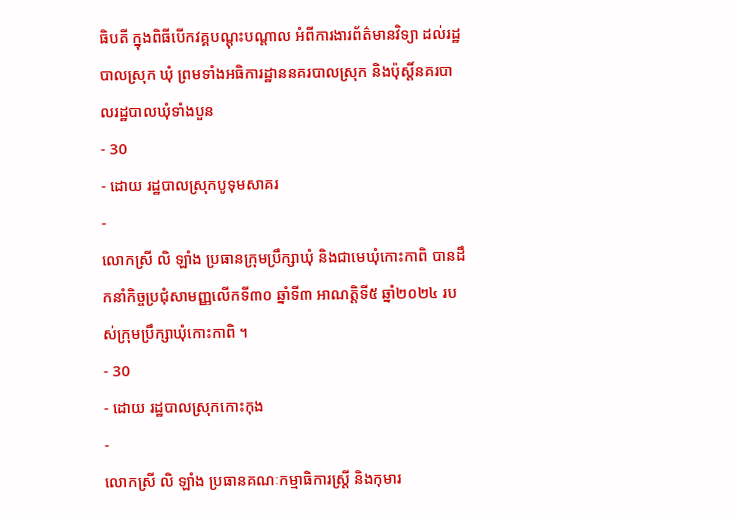ធិបតី ក្នុងពិធីបើកវគ្គបណ្តុះបណ្តាល អំពីការងារព័ត៌មានវិទ្យា ដល់រដ្ឋបាលស្រុក ឃុំ ព្រមទាំងអធិការដ្ឋាននគរបាលស្រុក និងប៉ុស្តិ៍នគរបាលរដ្ឋបាលឃុំទាំងបួន
- 30
- ដោយ រដ្ឋបាលស្រុកបូទុមសាគរ
-
លោកស្រី លិ ឡាំង ប្រធានក្រុមប្រឹក្សាឃុំ និងជាមេឃុំកោះកាពិ បានដឹកនាំកិច្ចប្រជុំសាមញ្ញលើកទី៣០ ឆ្នាំទី៣ អាណត្តិទី៥ ឆ្នាំ២០២៤ របស់ក្រុមប្រឹក្សាឃុំកោះកាពិ ។
- 30
- ដោយ រដ្ឋបាលស្រុកកោះកុង
-
លោកស្រី លិ ឡាំង ប្រធានគណៈកម្មាធិការស្រី្ត និងកុមារ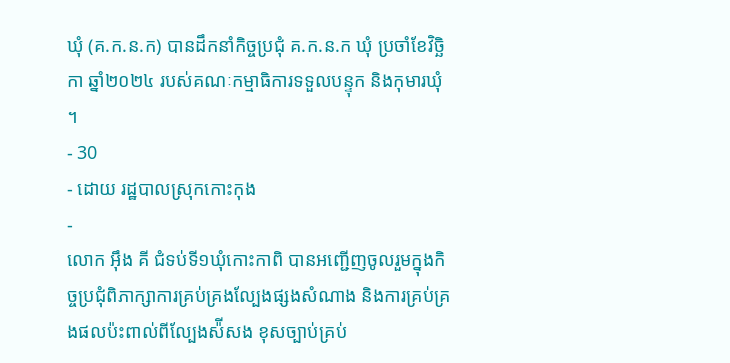ឃុំ (គ.ក.ន.ក) បានដឹកនាំកិច្ចប្រជុំ គ.ក.ន.ក ឃុំ ប្រចាំខែវិច្ឆិកា ឆ្នាំ២០២៤ របស់គណៈកម្មាធិការទទួលបន្ទុក និងកុមារឃុំ ។
- 30
- ដោយ រដ្ឋបាលស្រុកកោះកុង
-
លោក អុឹង គី ជំទប់ទី១ឃុំកោះកាពិ បានអញ្ជើញចូលរួមក្នុងកិច្ចប្រជុំពិភាក្សាការគ្រប់គ្រងល្បែងផ្សងសំណាង និងការគ្រប់គ្រងផលប៉ះពាល់ពីល្បែងស៉ីសង ខុសច្បាប់គ្រប់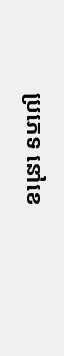ប្រភេទ នៅខេ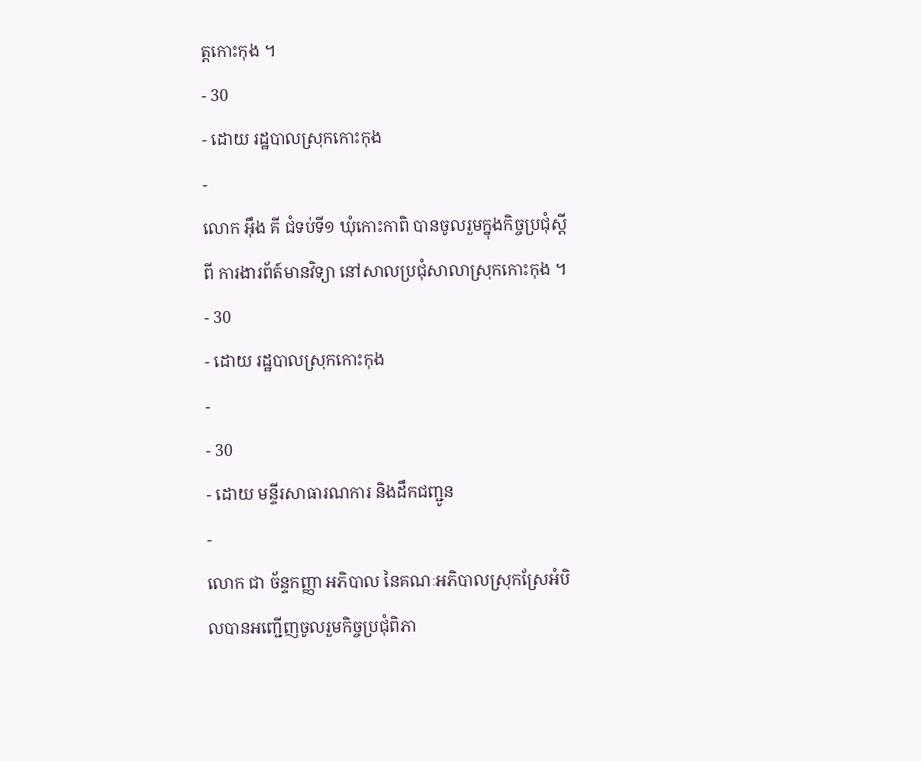ត្តកោះកុង ។
- 30
- ដោយ រដ្ឋបាលស្រុកកោះកុង
-
លោក អុឹង គី ជំទប់ទី១ ឃុំកោះកាពិ បានចូលរួមក្នុងកិច្ចប្រជុំស្តីពី ការងារព័ត៍មានវិទ្យា នៅសាលប្រជុំសាលាស្រុកកោះកុង ។
- 30
- ដោយ រដ្ឋបាលស្រុកកោះកុង
-
- 30
- ដោយ មន្ទីរសាធារណការ និងដឹកជញ្ជូន
-
លោក ជា ច័ន្ទកញ្ញា អភិបាល នៃគណៈអភិបាលស្រុកស្រែអំបិលបានអញ្ជើញចូលរួមកិច្ចប្រជុំពិភា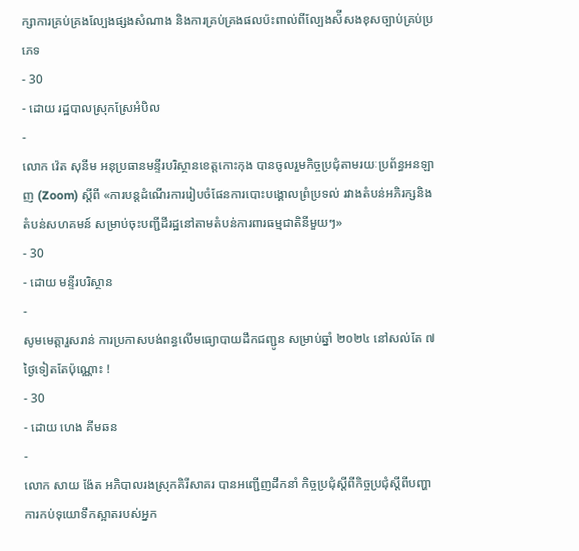ក្សាការគ្រប់គ្រងល្បែងផ្សងសំណាង និងការគ្រប់គ្រងផលប៉ះពាល់ពីល្បែងស៉ីសងខុសច្បាប់គ្រប់ប្រភេទ
- 30
- ដោយ រដ្ឋបាលស្រុកស្រែអំបិល
-
លោក វ៉េត សុនីម អនុប្រធានមន្ទីរបរិស្ថានខេត្តកោះកុង បានចូលរួមកិច្ចប្រជុំតាមរយៈប្រព័ន្ធអនឡាញ (Zoom) ស្ដីពី «ការបន្តដំណើរការរៀបចំផែនការបោះបង្គោលព្រំប្រទល់ រវាងតំបន់អភិរក្សនិងតំបន់សហគមន៍ សម្រាប់ចុះបញ្ជីដីរដ្ឋនៅតាមតំបន់ការពារធម្មជាតិនីមួយៗ»
- 30
- ដោយ មន្ទីរបរិស្ថាន
-
សូមមេត្តារួសរាន់ ការប្រកាសបង់ពន្ធលើមធ្យោបាយដឹកជញ្ជូន សម្រាប់ឆ្នាំ ២០២៤ នៅសល់តែ ៧ ថ្ងៃទៀតតែប៉ុណ្ណោះ !
- 30
- ដោយ ហេង គីមឆន
-
លោក សាយ ង៉ែត អភិបាលរងស្រុកគិរីសាគរ បានអញ្ជើញដឹកនាំ កិច្ចប្រជុំស្ដីពីកិច្ចប្រជុំស្ដីពីបញ្ហាការកប់ទុយោទឹកស្អាតរបស់អ្នក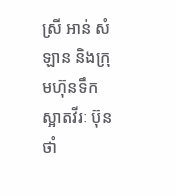ស្រី អាន់ សំឡាន និងក្រុមហ៊ុនទឹកស្អាតវីរៈ ប៊ុនថាំ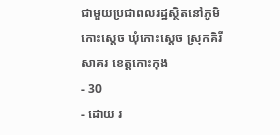ជាមួយប្រជាពលរដ្ឋស្ថិតនៅភូមិកោះស្ដេច ឃុំកោះស្ដេច ស្រុកគិរីសាគរ ខេត្តកោះកុង
- 30
- ដោយ រ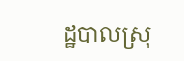ដ្ឋបាលស្រុ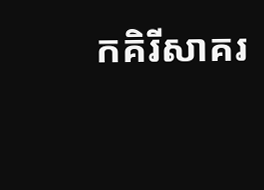កគិរីសាគរ